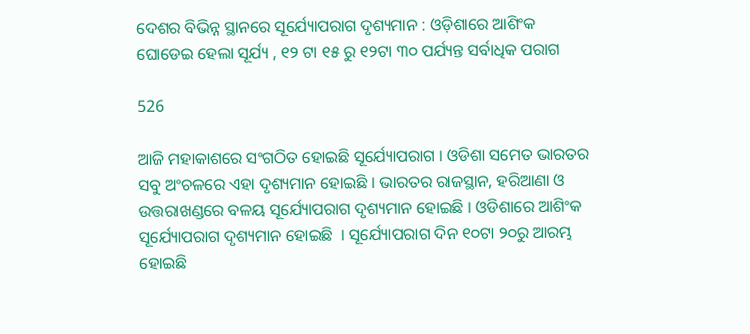ଦେଶର ବିଭିନ୍ନ ସ୍ଥାନରେ ସୂର୍ଯ୍ୟୋପରାଗ ଦୃଶ୍ୟମାନ : ଓଡ଼ିଶାରେ ଆଶିଂକ ଘୋଡେଇ ହେଲା ସୂର୍ଯ୍ୟ , ୧୨ ଟା ୧୫ ରୁ ୧୨ଟା ୩୦ ପର୍ଯ୍ୟନ୍ତ ସର୍ବାଧିକ ପରାଗ

526

ଆଜି ମହାକାଶରେ ସଂଗଠିତ ହୋଇଛି ସୂର୍ଯ୍ୟୋପରାଗ । ଓଡିଶା ସମେତ ଭାରତର ସବୁ ଅଂଚଳରେ ଏହା ଦୃଶ୍ୟମାନ ହୋଇଛି । ଭାରତର ରାଜସ୍ଥାନ, ହରିଆଣା ଓ ଉତ୍ତରାଖଣ୍ଡରେ ବଳୟ ସୂର୍ଯ୍ୟୋପରାଗ ଦୃଶ୍ୟମାନ ହୋଇଛି । ଓଡିଶାରେ ଆଶିଂକ ସୂର୍ଯ୍ୟୋପରାଗ ଦୃଶ୍ୟମାନ ହୋଇଛି  । ସୂର୍ଯ୍ୟୋପରାଗ ଦିନ ୧୦ଟା ୨୦ରୁ ଆରମ୍ଭ ହୋଇଛି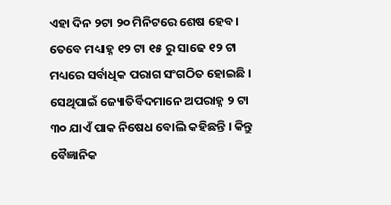ଏହା ଦିନ ୨ଟା ୨୦ ମିନିଟରେ ଶେଷ ହେବ । ତେବେ ମଧ୍ୟାହ୍ନ ୧୨ ଟା ୧୫ ରୁ ସାଢେ ୧୨ ଟା ମଧ୍ୟରେ ସର୍ବାଧିକ ପରାଗ ସଂଗଠିତ ହୋଇଛି । ସେଥିପାଇଁ ଜ୍ୟୋତିର୍ବିଦମାନେ ଅପରାହ୍ନ ୨ ଟା ୩୦ ଯାଏଁ ପାକ ନିଷେଧ ବୋଲି କହିଛନ୍ତି । କିନ୍ତୁ ବୈଜ୍ଞାନିକ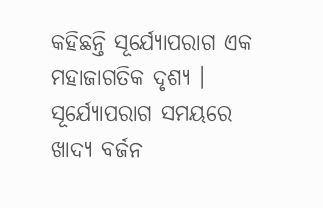କହିଛନ୍ତି ସୂର୍ଯ୍ୟୋପରାଗ ଏକ ମହାଜାଗତିକ ଦୃଶ୍ୟ । ସୂର୍ଯ୍ୟୋପରାଗ ସମୟରେ ଖାଦ୍ୟ ବର୍ଜନ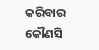କରିବାର କୌଣସି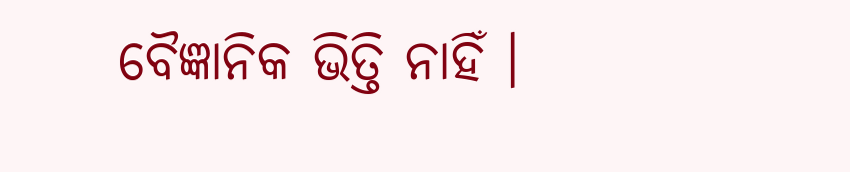ବୈଜ୍ଞାନିକ ଭିତ୍ତି ନାହିଁ ।